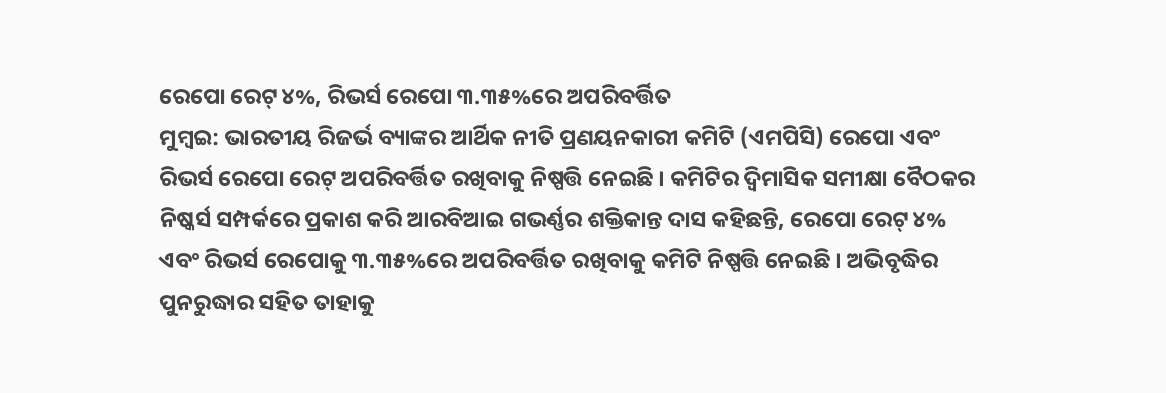ରେପୋ ରେଟ୍ ୪%, ରିଭର୍ସ ରେପୋ ୩.୩୫%ରେ ଅପରିବର୍ତ୍ତିତ
ମୁମ୍ବଇ: ଭାରତୀୟ ରିଜର୍ଭ ବ୍ୟାଙ୍କର ଆର୍ଥିକ ନୀତି ପ୍ରଣୟନକାରୀ କମିଟି (ଏମପିସି) ରେପୋ ଏବଂ ରିଭର୍ସ ରେପୋ ରେଟ୍ ଅପରିବର୍ତ୍ତିତ ରଖିବାକୁ ନିଷ୍ପତ୍ତି ନେଇଛି । କମିଟିର ଦ୍ୱିମାସିକ ସମୀକ୍ଷା ବୈଠକର ନିଷ୍କର୍ସ ସମ୍ପର୍କରେ ପ୍ରକାଶ କରି ଆରବିଆଇ ଗଭର୍ଣ୍ଣର ଶକ୍ତିକାନ୍ତ ଦାସ କହିଛନ୍ତି, ରେପୋ ରେଟ୍ ୪% ଏବଂ ରିଭର୍ସ ରେପୋକୁ ୩.୩୫%ରେ ଅପରିବର୍ତ୍ତିତ ରଖିବାକୁ କମିଟି ନିଷ୍ପତ୍ତି ନେଇଛି । ଅଭିବୃଦ୍ଧିର ପୁନରୁଦ୍ଧାର ସହିତ ତାହାକୁ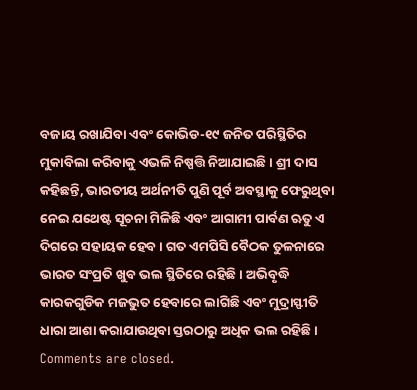ବଜାୟ ରଖାଯିବା ଏବଂ କୋଭିଡ-୧୯ ଜନିତ ପରିସ୍ଥିତିର ମୁକାବିଲା କରିବାକୁ ଏଭଳି ନିଷ୍ପତ୍ତି ନିଆଯାଇଛି । ଶ୍ରୀ ଦାସ କହିଛନ୍ତି, ଭାରତୀୟ ଅର୍ଥନୀତି ପୁଣି ପୂର୍ବ ଅବସ୍ଥାକୁ ଫେରୁଥିବା ନେଇ ଯଥେଷ୍ଟ ସୂଚନା ମିଳିଛି ଏବଂ ଆଗାମୀ ପାର୍ବଣ ଋତୁ ଏ ଦିଗରେ ସହାୟକ ହେବ । ଗତ ଏମପିସି ବୈଠକ ତୁଳନାରେ ଭାରତ ସଂପ୍ରତି ଖୁବ ଭଲ ସ୍ଥିତିରେ ରହିଛି । ଅଭିବୃଦ୍ଧି କାରକଗୁଡିକ ମଜଭୁତ ହେବାରେ ଲାଗିଛି ଏବଂ ମୁଦ୍ରାସ୍ଫୀତି ଧାରା ଆଶା କରାଯାଉଥିବା ସ୍ତରଠାରୁ ଅଧିକ ଭଲ ରହିଛି ।
Comments are closed.